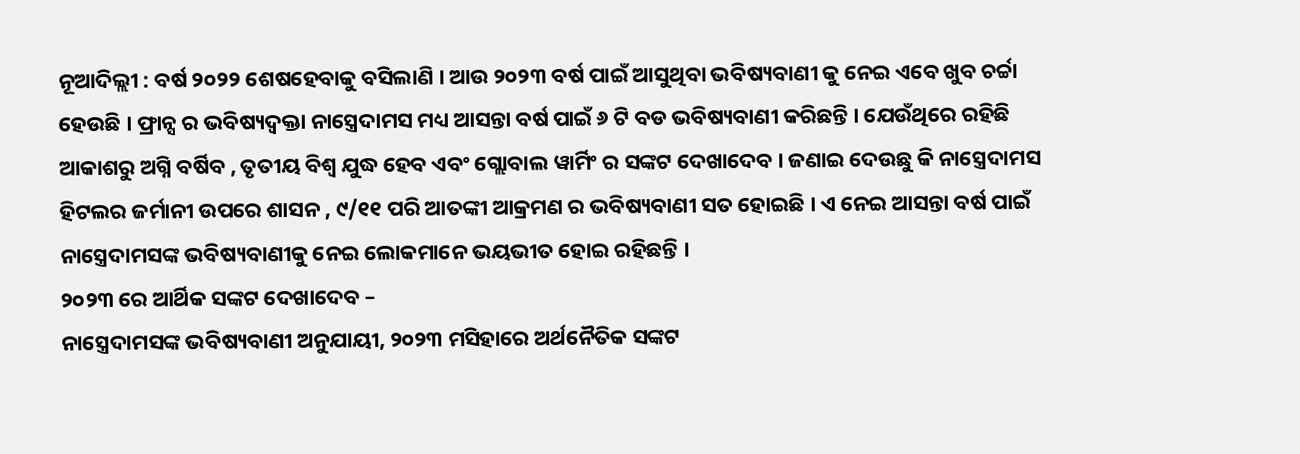ନୂଆଦିଲ୍ଲୀ : ବର୍ଷ ୨୦୨୨ ଶେଷହେବାକୁ ବସିଲାଣି । ଆଉ ୨୦୨୩ ବର୍ଷ ପାଇଁ ଆସୁଥିବା ଭବିଷ୍ୟବାଣୀ କୁ ନେଇ ଏବେ ଖୁବ ଚର୍ଚ୍ଚା ହେଉଛି । ଫ୍ରାନ୍ସ ର ଭବିଷ୍ୟଦ୍ବକ୍ତା ନାସ୍ତ୍ରେଦାମସ ମଧ୍ୟ ଆସନ୍ତା ବର୍ଷ ପାଇଁ ୬ ଟି ବଡ ଭବିଷ୍ୟବାଣୀ କରିଛନ୍ତି । ଯେଉଁଥିରେ ରହିଛି ଆକାଶରୁ ଅଗ୍ନି ବର୍ଷିବ , ତୃତୀୟ ବିଶ୍ୱ ଯୁଦ୍ଧ ହେବ ଏବଂ ଗ୍ଲୋବାଲ ୱାର୍ମିଂ ର ସଙ୍କଟ ଦେଖାଦେବ । ଜଣାଇ ଦେଉଛୁ କି ନାସ୍ତ୍ରେଦାମସ ହିଟଲର ଜର୍ମାନୀ ଉପରେ ଶାସନ , ୯/୧୧ ପରି ଆତଙ୍କୀ ଆକ୍ରମଣ ର ଭବିଷ୍ୟବାଣୀ ସତ ହୋଇଛି । ଏ ନେଇ ଆସନ୍ତା ବର୍ଷ ପାଇଁ ନାସ୍ତ୍ରେଦାମସଙ୍କ ଭବିଷ୍ୟବାଣୀକୁ ନେଇ ଲୋକମାନେ ଭୟଭୀତ ହୋଇ ରହିଛନ୍ତି ।
୨୦୨୩ ରେ ଆର୍ଥିକ ସଙ୍କଟ ଦେଖାଦେବ –
ନାସ୍ତ୍ରେଦାମସଙ୍କ ଭବିଷ୍ୟବାଣୀ ଅନୁଯାୟୀ, ୨୦୨୩ ମସିହାରେ ଅର୍ଥନୈତିକ ସଙ୍କଟ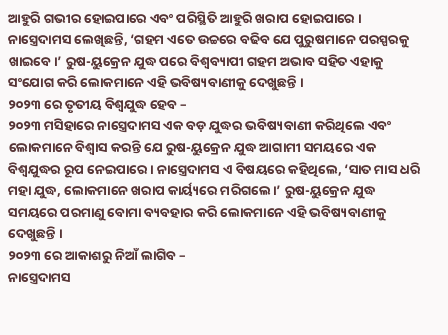ଆହୁରି ଗଭୀର ହୋଇପାରେ ଏବଂ ପରିସ୍ଥିତି ଆହୁରି ଖରାପ ହୋଇପାରେ । ନାସ୍ତ୍ରେଦାମସ ଲେଖିଛନ୍ତି, ‘ଗହମ ଏତେ ଉଚ୍ଚରେ ବଢିବ ଯେ ପୁରୁଷମାନେ ପରସ୍ପରକୁ ଖାଇବେ।’ ରୁଷ-ୟୁକ୍ରେନ ଯୁଦ୍ଧ ପରେ ବିଶ୍ୱବ୍ୟାପୀ ଗହମ ଅଭାବ ସହିତ ଏହାକୁ ସଂଯୋଗ କରି ଲୋକମାନେ ଏହି ଭବିଷ୍ୟବାଣୀକୁ ଦେଖୁଛନ୍ତି ।
୨୦୨୩ ରେ ତୃତୀୟ ବିଶ୍ୱଯୁଦ୍ଧ ହେବ –
୨୦୨୩ ମସିହାରେ ନାସ୍ତ୍ରେଦାମସ ଏକ ବଡ଼ ଯୁଦ୍ଧର ଭବିଷ୍ୟବାଣୀ କରିଥିଲେ ଏବଂ ଲୋକମାନେ ବିଶ୍ୱାସ କରନ୍ତି ଯେ ରୁଷ-ୟୁକ୍ରେନ ଯୁଦ୍ଧ ଆଗାମୀ ସମୟରେ ଏକ ବିଶ୍ୱଯୁଦ୍ଧର ରୂପ ନେଇପାରେ । ନାସ୍ତ୍ରେଦାମସ ଏ ବିଷୟରେ କହିଥିଲେ, ‘ସାତ ମାସ ଧରି ମହା ଯୁଦ୍ଧ, ଲୋକମାନେ ଖରାପ କାର୍ୟ୍ୟରେ ମରିଗଲେ।’ ରୁଷ-ୟୁକ୍ରେନ ଯୁଦ୍ଧ ସମୟରେ ପରମାଣୁ ବୋମା ବ୍ୟବହାର କରି ଲୋକମାନେ ଏହି ଭବିଷ୍ୟବାଣୀକୁ ଦେଖୁଛନ୍ତି ।
୨୦୨୩ ରେ ଆକାଶରୁ ନିଆଁ ଲାଗିବ –
ନାସ୍ତ୍ରେଦାମସ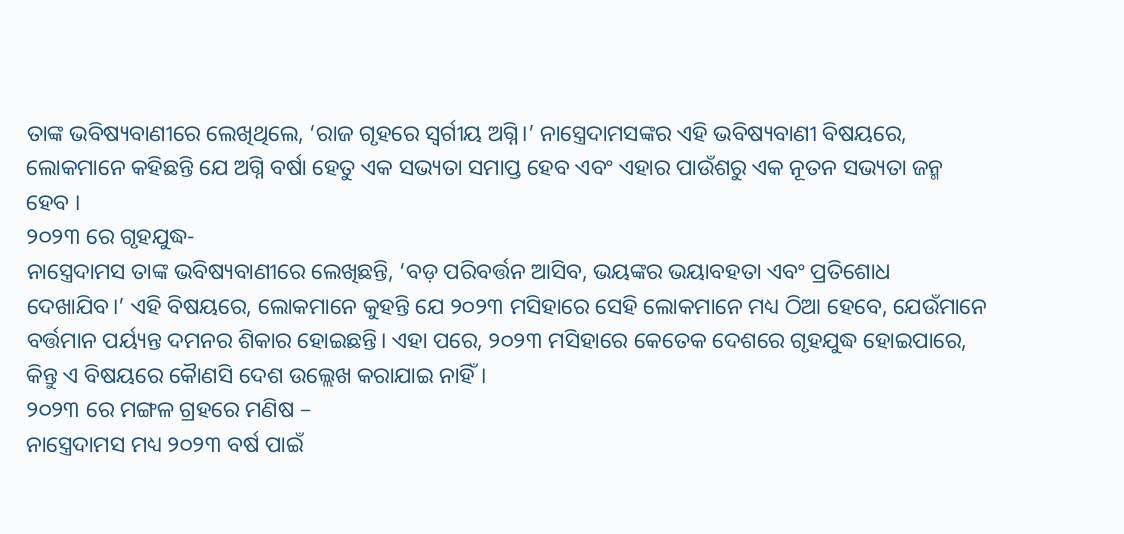ତାଙ୍କ ଭବିଷ୍ୟବାଣୀରେ ଲେଖିଥିଲେ, ‘ରାଜ ଗୃହରେ ସ୍ୱର୍ଗୀୟ ଅଗ୍ନି।’ ନାସ୍ତ୍ରେଦାମସଙ୍କର ଏହି ଭବିଷ୍ୟବାଣୀ ବିଷୟରେ, ଲୋକମାନେ କହିଛନ୍ତି ଯେ ଅଗ୍ନି ବର୍ଷା ହେତୁ ଏକ ସଭ୍ୟତା ସମାପ୍ତ ହେବ ଏବଂ ଏହାର ପାଉଁଶରୁ ଏକ ନୂତନ ସଭ୍ୟତା ଜନ୍ମ ହେବ ।
୨୦୨୩ ରେ ଗୃହଯୁଦ୍ଧ-
ନାସ୍ତ୍ରେଦାମସ ତାଙ୍କ ଭବିଷ୍ୟବାଣୀରେ ଲେଖିଛନ୍ତି, ‘ବଡ଼ ପରିବର୍ତ୍ତନ ଆସିବ, ଭୟଙ୍କର ଭୟାବହତା ଏବଂ ପ୍ରତିଶୋଧ ଦେଖାଯିବ।’ ଏହି ବିଷୟରେ, ଲୋକମାନେ କୁହନ୍ତି ଯେ ୨୦୨୩ ମସିହାରେ ସେହି ଲୋକମାନେ ମଧ୍ୟ ଠିଆ ହେବେ, ଯେଉଁମାନେ ବର୍ତ୍ତମାନ ପର୍ୟ୍ୟନ୍ତ ଦମନର ଶିକାର ହୋଇଛନ୍ତି। ଏହା ପରେ, ୨୦୨୩ ମସିହାରେ କେତେକ ଦେଶରେ ଗୃହଯୁଦ୍ଧ ହୋଇପାରେ, କିନ୍ତୁ ଏ ବିଷୟରେ କୈାଣସି ଦେଶ ଉଲ୍ଲେଖ କରାଯାଇ ନାହିଁ।
୨୦୨୩ ରେ ମଙ୍ଗଳ ଗ୍ରହରେ ମଣିଷ –
ନାସ୍ତ୍ରେଦାମସ ମଧ୍ୟ ୨୦୨୩ ବର୍ଷ ପାଇଁ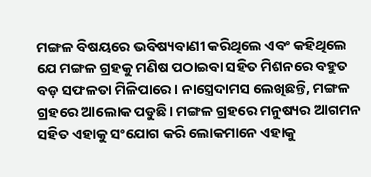ମଙ୍ଗଳ ବିଷୟରେ ଭବିଷ୍ୟବାଣୀ କରିଥିଲେ ଏବଂ କହିଥିଲେ ଯେ ମଙ୍ଗଳ ଗ୍ରହକୁ ମଣିଷ ପଠାଇବା ସହିତ ମିଶନରେ ବହୁତ ବଡ଼ ସଫଳତା ମିଳିପାରେ। ନାସ୍ତ୍ରେଦାମସ ଲେଖିଛନ୍ତି, ମଙ୍ଗଳ ଗ୍ରହରେ ଆଲୋକ ପଡୁଛି। ମଙ୍ଗଳ ଗ୍ରହରେ ମନୁଷ୍ୟର ଆଗମନ ସହିତ ଏହାକୁ ସଂଯୋଗ କରି ଲୋକମାନେ ଏହାକୁ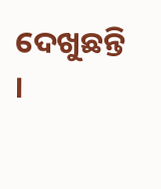ଦେଖୁଛନ୍ତି ।